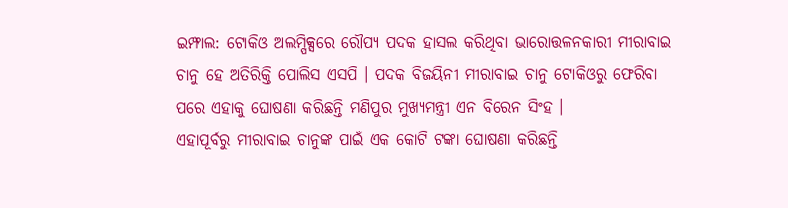ଇମ୍ଫାଲ: ଟୋକିଓ ଅଲମ୍ପିକ୍ସରେ ରୌପ୍ୟ ପଦକ ହାସଲ କରିଥିବା ଭାରୋତ୍ତଳନକାରୀ ମୀରାବାଇ ଚାନୁ ହେ ଅତିରିକ୍ତି ପୋଲିସ ଏସପି । ପଦକ ବିଜୟିନୀ ମୀରାବାଇ ଚାନୁ ଟୋକିଓରୁ ଫେରିବା ପରେ ଏହାକୁ ଘୋଷଣା କରିଛନ୍ତି ମଣିପୁର ମୁଖ୍ୟମନ୍ତ୍ରୀ ଏନ ବିରେନ ସିଂହ ।
ଏହାପୂର୍ବରୁ ମୀରାବାଇ ଚାନୁଙ୍କ ପାଇଁ ଏକ କୋଟି ଟଙ୍କା ଘୋଷଣା କରିଛନ୍ତି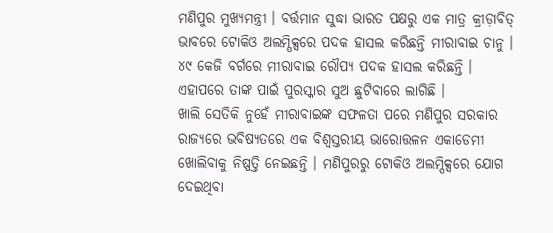ମଣିପୁର ମୁଖ୍ୟମନ୍ତ୍ରୀ । ବର୍ତ୍ତମାନ ସୁଦ୍ଧା ଭାରତ ପକ୍ଷରୁ ଏକ ମାତ୍ର କ୍ରୀଡ଼ାବିତ୍ ଭାବରେ ଟୋକିଓ ଅଲମ୍ପିକ୍ସରେ ପଦକ ହାସଲ କରିଛନ୍ତି ମୀରାବାଇ ଚାନୁ । ୪୯ କେଜି ବର୍ଗରେ ମୀରାବାଇ ରୌପ୍ୟ ପଦକ ହାସଲ କରିଛନ୍ତି । ଏହାପରେ ତାଙ୍କ ପାଇଁ ପୁରସ୍କାର ସୁଅ ଛୁଟିବାରେ ଲାଗିଛି ।
ଖାଲି ସେତିକି ନୁହେଁ ମୀରାବାଇଙ୍କ ସଫଳତା ପରେ ମଣିପୁର ସରକାର ରାଜ୍ୟରେ ଭବିଷ୍ୟତରେ ଏକ ବିଶ୍ବସ୍ତରୀୟ ଭାରୋତ୍ତଳନ ଏକାଡେମୀ ଖୋଲିବାକୁ ନିଷ୍ପତ୍ତି ନେଇଛନ୍ତି । ମଣିପୁରରୁ ଟୋକିଓ ଅଲମ୍ପିକ୍ସରେ ଯୋଗ ଦେଇଥିବା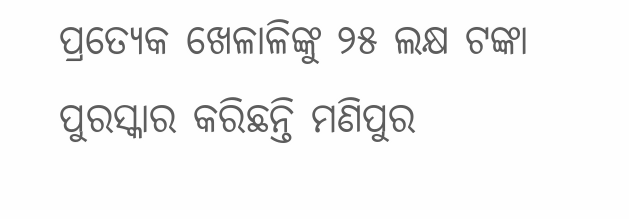ପ୍ରତ୍ୟେକ ଖେଳାଳିଙ୍କୁ ୨୫ ଲକ୍ଷ ଟଙ୍କା ପୁରସ୍କାର କରିଛନ୍ତି ମଣିପୁର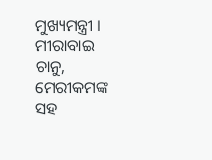ମୁଖ୍ୟମନ୍ତ୍ରୀ । ମୀରାବାଇ ଚାନୁ, ମେରୀକମଙ୍କ ସହ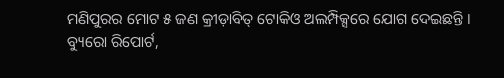ମଣିପୁରର ମୋଟ ୫ ଜଣ କ୍ରୀଡ଼ାବିତ୍ ଟୋକିଓ ଅଲମ୍ପିକ୍ସରେ ଯୋଗ ଦେଇଛନ୍ତି ।
ବ୍ୟୁରୋ ରିପୋର୍ଟ,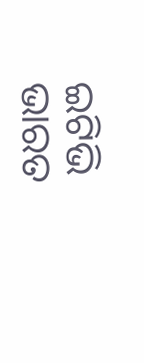ଇଟିଭି ଭାରତ